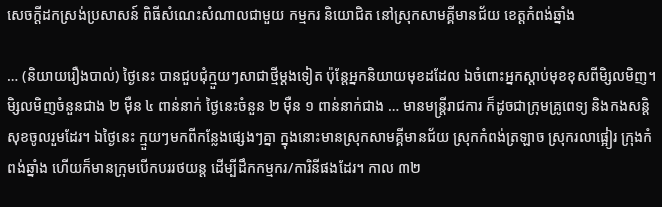សេចក្តីដកស្រង់ប្រសាសន៍ ពិធីសំណេះសំណាលជាមួយ កម្មករ និយោជិត នៅស្រុកសាមគ្គីមានជ័យ ខេត្តកំពង់ឆ្នាំង

… (និយាយរឿងបាល់) ថ្ងៃនេះ បានជួបជុំក្មួយៗសាជាថ្មីម្ដងទៀត ប៉ុន្តែអ្នកនិយាយមុខដដែល ឯចំពោះអ្នកស្ដាប់មុខខុសពីមិ្សលមិញ។ មិ្សលមិញចំនួនជាង ២ ម៉ឺន ៤ ពាន់នាក់ ថ្ងៃនេះចំនួន ២ ម៉ឺន ១ ពាន់នាក់ជាង … មានមន្រ្តីរាជការ ក៏ដូចជាក្រុមគ្រូពេទ្យ និងកងសន្ដិសុខចូលរួមដែរ។ ឯថ្ងៃនេះ ក្មួយៗមកពីកន្លែងផ្សេងៗគ្នា ក្នុងនោះមានស្រុកសាមគ្គីមានជ័យ ស្រុកកំពង់ត្រឡាច ស្រុករលាផ្អៀរ ក្រុងកំពង់ឆ្នាំង ហើយក៏មានក្រុមបើកបររថយន្ត ដើម្បីដឹកកម្មករ/ការិនីផងដែរ។ កាល ៣២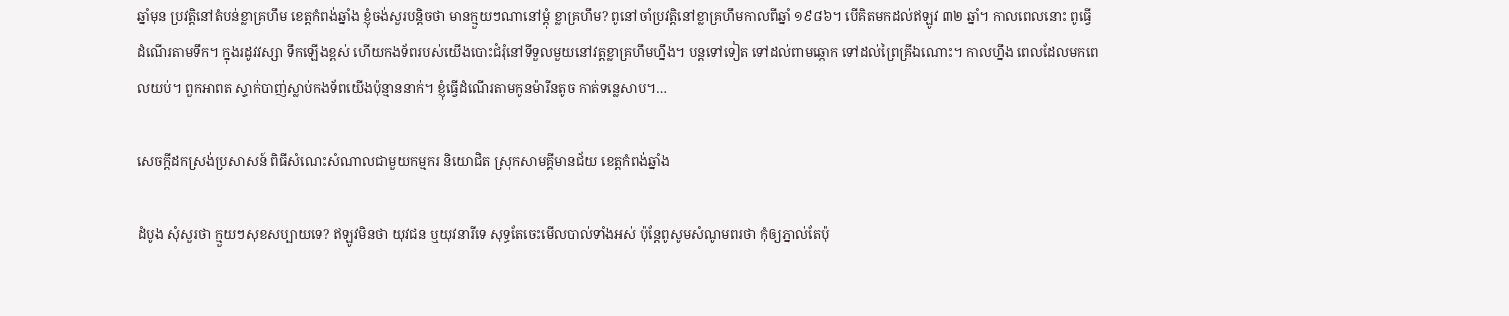ឆ្នាំមុន ប្រវត្តិនៅតំបន់ខ្លាគ្រហឹម ខេត្តកំពង់ឆ្នាំង ខ្ញុំចង់សួរបន្ដិចថា មានក្មួយៗណានៅម្ដុំ ខ្លាគ្រហឹម? ពូនៅចាំប្រវត្តិនៅខ្លាគ្រហឹមកាលពីឆ្នាំ ១៩៨៦។ បើគិតមកដល់ឥឡូវ ៣២ ឆ្នាំ។ កាលពេលនោះ ពូធ្វើដំណើរតាមទឹក។ ក្នុងរដូវវស្សា ទឹកឡើងខ្ពស់ ហើយកងទ័ពរបស់យើងបោះជំរុំនៅទីទួលមួយនៅវត្តខ្លាគ្រហឹមហ្នឹង។ បន្តទៅទៀត ទៅដល់ពាមឆ្កោក ទៅដល់ព្រៃគ្រីឯណោះ។ កាលហ្នឹង ពេលដែលមកពេលយប់។ ពួកអាពត ស្ទាក់បាញ់ស្លាប់កងទ័ពយើងប៉ុន្មាននាក់។ ខ្ញុំធ្វើដំណើរតាមកូនម៉ារីនតូច កាត់ទន្លេសាប។…

សេចក្តីដកស្រង់ប្រសាសន៍ ពិធីសំណេះសំណាលជាមួយកម្មករ និយោជិត ស្រុកសាមគ្គីមានជ័យ ខេត្តកំពង់ឆ្នាំង

ដំបូង សុំសួរថា ក្មួយៗសុខសប្បាយទេ? ឥឡូវមិនថា យុវជន ឬយុវនារីទេ សុទ្ធតែចេះមើលបាល់ទាំងអស់ ប៉ុន្តែពូសូមសំណូមពរថា កុំឲ្យភ្នាល់តែប៉ុ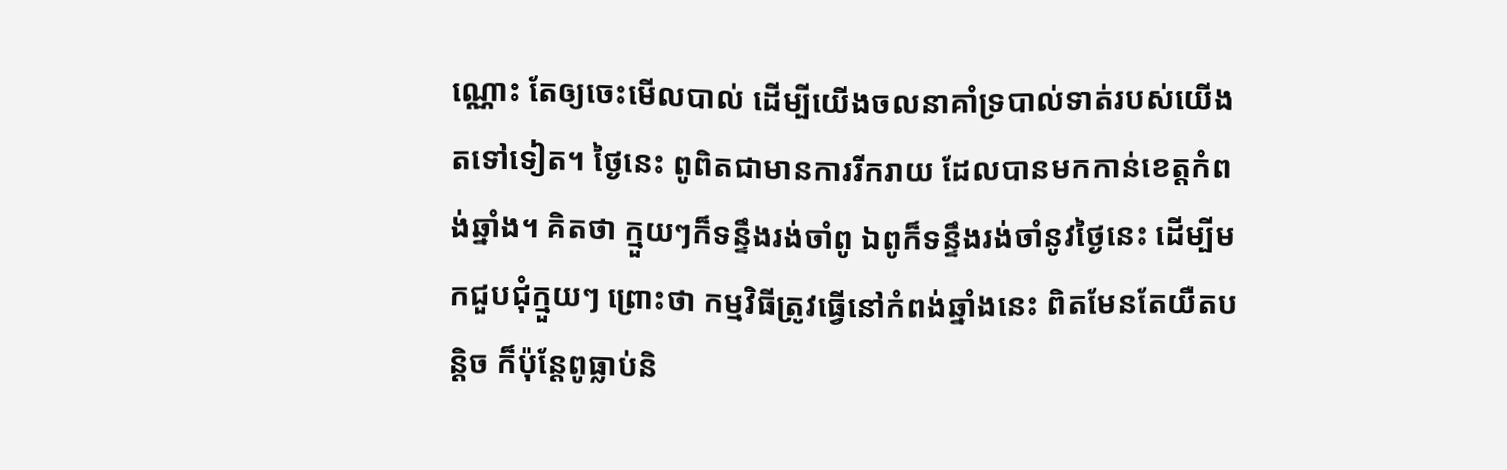ណ្ណោះ តែឲ្យចេះមើលបាល់ ដើម្បីយើងចលនាគាំទ្របាល់ទាត់របស់យើងតទៅទៀត។ ថ្ងៃនេះ ពូពិតជាមានការរីករាយ ដែលបានមកកាន់ខេត្តកំពង់ឆ្នាំង។ គិតថា ក្មួយៗក៏ទន្ទឹងរង់ចាំពូ ឯពូក៏ទន្ទឹងរង់ចាំនូវថ្ងៃនេះ ដើម្បីមកជួបជុំក្មួយៗ ព្រោះថា កម្មវិធីត្រូវធ្វើនៅកំពង់ឆ្នាំងនេះ ពិតមែនតែយឺតបន្ដិច ក៏ប៉ុន្តែពូធ្លាប់និ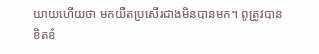យាយហើយថា មកយឺតប្រសើរជាងមិនបានមក។ ពូត្រូវបានខិតខំ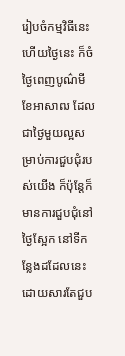រៀបចំកម្មវិធីនេះ ហើយថ្ងៃនេះ ក៏ចំថ្ងៃពេញបូណ៌មី ខែអាសាឍ ដែលជាថ្ងៃមួយល្អសម្រាប់ការជួបជុំរបស់យើង ក៏ប៉ុន្តែក៏មានការជួបជុំនៅថ្ងៃស្អែក នៅទីកន្លែងដដែលនេះ ដោយសារតែជួប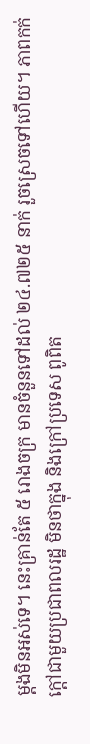ម្ដងមិនអស់ទេ។ នេះគ្រាន់តែ ៥ រោងចក្រ មានចំនួនទៅដល់ ២៤.៧២៥ នាក់ រួចស្រេចទៅហើយ។ ភាពកក់ក្ដៅជាមួយប្រជាពលរដ្ឋ មិនថាក្នុង និងក្រៅប្រទេស ពូពិត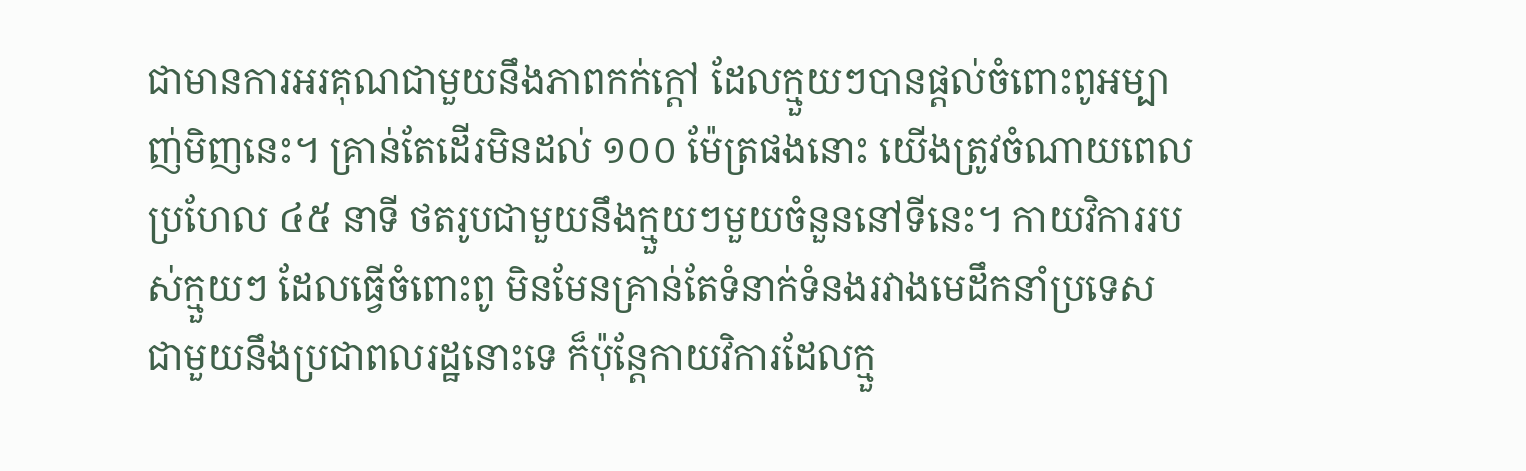ជាមានការអរគុណជាមួយនឹងភាពកក់ក្ដៅ ដែលក្មួយៗបានផ្ដល់ចំពោះពូអម្បាញ់មិញនេះ។ គ្រាន់តែដើរមិនដល់ ១០០ ម៉ែត្រផងនោះ យើងត្រូវចំណាយពេលប្រហែល ៤៥ នាទី ថតរូបជាមួយនឹងក្មួយៗមួយចំនួននៅទីនេះ។ កាយវិការរបស់ក្មួយៗ ដែលធ្វើចំពោះពូ មិនមែនគ្រាន់តែទំនាក់ទំនងរវាងមេដឹកនាំប្រទេស ជាមួយនឹងប្រជាពលរដ្ឋនោះទេ ក៏ប៉ុន្តែកាយវិការដែលក្មួ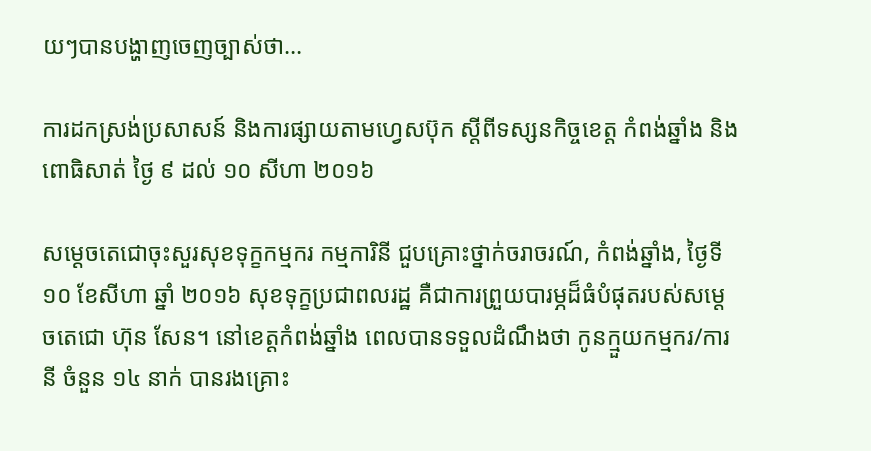យៗបានបង្ហាញចេញច្បាស់ថា…

ការដកស្រង់ប្រសាសន៍ និងការផ្សាយតាមហ្វេសប៊ុក ស្តីពីទស្សនកិច្ចខេត្ត កំពង់ឆ្នាំង និងពោធិសាត់ ថ្ងៃ ៩ ដល់ ១០ សីហា ២០១៦

សម្ដេចតេជោចុះសួរសុខទុក្ខកម្មករ កម្មការិនី ជួបគ្រោះថ្នាក់ចរាចរណ៍, កំពង់ឆ្នាំង, ថ្ងៃទី ១០ ខែសីហា ឆ្នាំ ២០១៦ សុខទុក្ខប្រជាពលរដ្ឋ គឺជាការព្រួយបារម្ភដ៏ធំបំផុតរបស់សម្តេចតេជោ ហ៊ុន សែន។ នៅខេត្តកំពង់ឆ្នាំង ពេលបានទទួលដំណឹងថា កូនក្មួយកម្មករ/ការនី ចំនួន ១៤ នាក់ បានរងគ្រោះ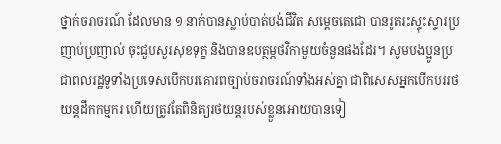ថ្នាក់ចរាចរណ៍ ដែលមាន ១ នាក់បានស្លាប់បាត់បង់ជីវិត សម្តេចតេជោ បានរូតរះស្ទុះស្ទារប្រញាប់ប្រញាល់ ចុះជួបសួរសុខទុក្ខ និងបានឧបត្ថម្ភថវិកាមួយចំនួនផងដែរ។ សូមបងប្អូនប្រជាពលរដ្ឋទូទាំងប្រទេសបើកបរគោរពច្បាប់ចរាចរណ៍ទាំងអស់គ្នា ជាពិសេសអ្នកបើកបររថយន្តដឹកកម្មករ ហើយត្រូវតែពិនិត្យរថយន្តរបស់ខ្លួនអោយបានទៀ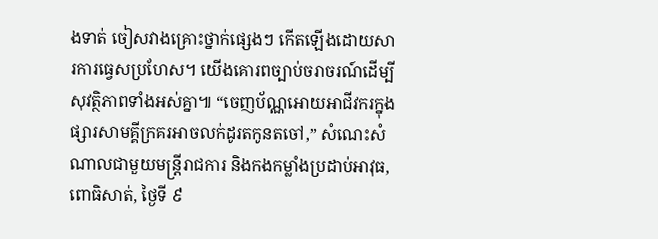ងទាត់ ចៀសវាងគ្រោះថ្នាក់ផ្សេងៗ កើតឡើងដោយសារការធ្វេសប្រហែស។ យើងគោរពច្បាប់ចរាចរណ៍ដើម្បីសុវត្ថិភាពទាំងអស់គ្នា៕ “ចេញប័ណ្ណអោយអាជីវករក្នុងផ្សារសាមគ្គីក្រគរអាចលក់ដូរតកូនតចៅ,” សំណេះសំណាលជាមួយមន្ត្រីរាជការ និងកងកម្លាំងប្រដាប់អាវុធ, ពោធិសាត់, ថ្ងៃទី ៩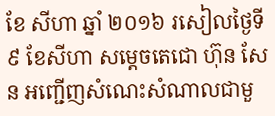ខែ សីហា ឆ្នាំ ២០១៦ រសៀលថ្ងៃទី ៩ ខែសីហា សម្តេចតេជោ ហ៊ុន សែន អញ្ជើញសំណេះសំណាលជាមួ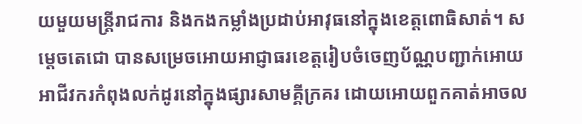យមួយមន្ត្រីរាជការ និងកងកម្លាំងប្រដាប់អាវុធនៅក្នុងខេត្តពោធិសាត់។ សម្ដេចតេជោ បានសម្រេចអោយអាជ្ញាធរខេត្តរៀបចំចេញប័ណ្ណបញ្ជាក់អោយអាជីវករកំពុងលក់ដូរនៅក្នុងផ្សារសាមគ្គីក្រគរ ដោយអោយពួកគាត់អាចល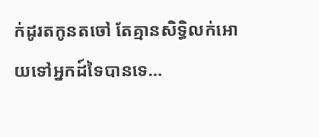ក់ដូរតកូនតចៅ តែគ្មានសិទ្ធិលក់អោយទៅអ្នកដ៍ទៃបានទេ…